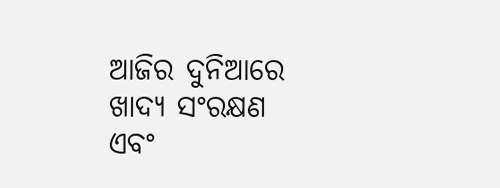ଆଜିର ଦୁନିଆରେ ଖାଦ୍ୟ ସଂରକ୍ଷଣ ଏବଂ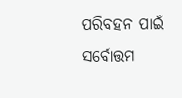ପରିବହନ ପାଇଁ ସର୍ବୋତ୍ତମ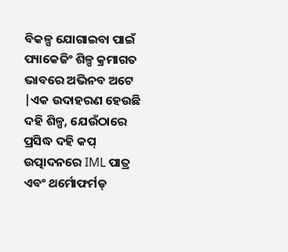ବିକଳ୍ପ ଯୋଗାଇବା ପାଇଁ ପ୍ୟାକେଜିଂ ଶିଳ୍ପ କ୍ରମାଗତ ଭାବରେ ଅଭିନବ ଅଟେ |ଏକ ଉଦାହରଣ ହେଉଛି ଦହି ଶିଳ୍ପ, ଯେଉଁଠାରେ ପ୍ରସିଦ୍ଧ ଦହି କପ୍ ଉତ୍ପାଦନରେ IML ପାତ୍ର ଏବଂ ଥର୍ମୋଫର୍ମଡ୍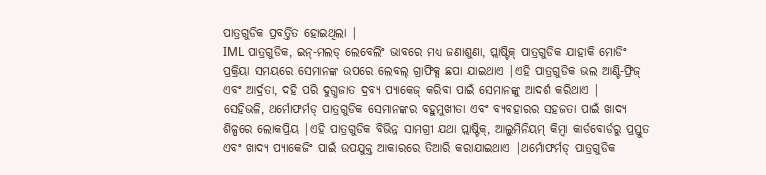ପାତ୍ରଗୁଡିକ ପ୍ରବର୍ତ୍ତିତ ହୋଇଥିଲା |
IML ପାତ୍ରଗୁଡିକ, ଇନ୍-ମଲଡ୍ ଲେବେଲିଂ ଭାବରେ ମଧ୍ୟ ଜଣାଶୁଣା, ପ୍ଲାଷ୍ଟିକ୍ ପାତ୍ରଗୁଡିକ ଯାହାକି ମୋଡିଂ ପ୍ରକ୍ରିୟା ସମୟରେ ସେମାନଙ୍କ ଉପରେ ଲେବଲ୍ ଗ୍ରାଫିକ୍ସ ଛପା ଯାଇଥାଏ |ଏହି ପାତ୍ରଗୁଡିକ ଭଲ ଆଣ୍ଟି-ଫ୍ରିଜ୍ ଏବଂ ଆର୍ଦ୍ରତା, ଦହି ପରି ଦୁଗ୍ଧଜାତ ଦ୍ରବ୍ୟ ପ୍ୟାକେଜ୍ କରିବା ପାଇଁ ସେମାନଙ୍କୁ ଆଦର୍ଶ କରିଥାଏ |
ସେହିଭଳି, ଥର୍ମୋଫର୍ମଡ୍ ପାତ୍ରଗୁଡିକ ସେମାନଙ୍କର ବହୁମୁଖୀତା ଏବଂ ବ୍ୟବହାରର ସହଜତା ପାଇଁ ଖାଦ୍ୟ ଶିଳ୍ପରେ ଲୋକପ୍ରିୟ |ଏହି ପାତ୍ରଗୁଡିକ ବିଭିନ୍ନ ସାମଗ୍ରୀ ଯଥା ପ୍ଲାଷ୍ଟିକ୍, ଆଲୁମିନିୟମ୍ କିମ୍ବା କାର୍ଡବୋର୍ଡରୁ ପ୍ରସ୍ତୁତ ଏବଂ ଖାଦ୍ୟ ପ୍ୟାକେଜିଂ ପାଇଁ ଉପଯୁକ୍ତ ଆକାରରେ ତିଆରି କରାଯାଇଥାଏ |ଥର୍ମୋଫର୍ମଡ୍ ପାତ୍ରଗୁଡିକ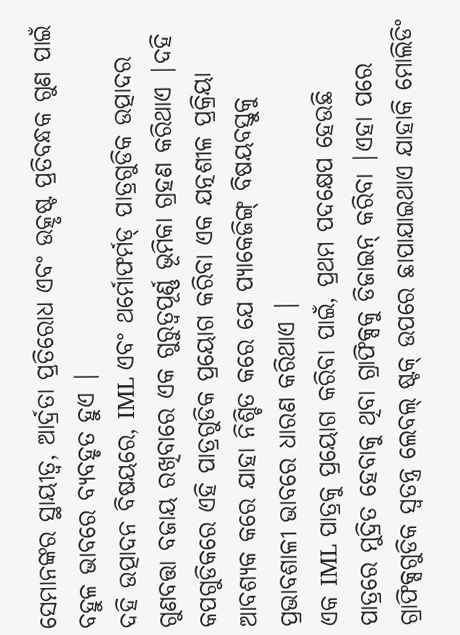ସେମାନଙ୍କର ସ୍ଥାୟୀତ୍ୱ, ଆର୍ଦ୍ରତା ପ୍ରତିରୋଧ ଏବଂ ଉତ୍କୃଷ୍ଟ ପ୍ରତିବନ୍ଧକ ଗୁଣ ପାଇଁ ବହୁଳ ଭାବରେ ବ୍ୟବହୃତ ହୁଏ |
ଦହି ଉତ୍ପାଦନ ବିଷୟରେ, IML ଏବଂ ଥର୍ମୋଫର୍ମଡ୍ ପାତ୍ରଗୁଡିକ ଉତ୍ପାଦର ଗୁଣବତ୍ତା ବଜାୟ ରଖିବାରେ ଏକ ଗୁରୁତ୍ୱପୂର୍ଣ୍ଣ ଭୂମିକା ଗ୍ରହଣ କରିଥାଏ |ଦହି କପଗୁଡିକରେ ଏହି ପାତ୍ରଗୁଡିକ ପ୍ରୟୋଗ କରିବା ଏକ ଯତ୍ନଶୀଳ ପ୍ରକ୍ରିୟା ଆବଶ୍ୟକ କରେ ଯାହା ନିଶ୍ଚିତ କରେ ଯେ ପ୍ୟାକେଜିଙ୍ଗ୍ ବିଷୟବସ୍ତୁକୁ ପ୍ରଭାବଶାଳୀ ଭାବରେ ଧାରଣ କରିଥାଏ |
ଏକ IML ପାତ୍ରକୁ ପ୍ରୟୋଗ କରିବା ପାଇଁ, ପ୍ରଥମ ପଦକ୍ଷେପ ହେଉଛି ପାତ୍ରରେ ମୁଦ୍ରିତ ହେବାକୁ ଥିବା ଗ୍ରାଫିକ୍ସକୁ ଡିଜାଇନ୍ କରିବା |ଏହା ପରେ ଗ୍ରାଫିକ୍ସଗୁଡିକ ସ୍ୱତନ୍ତ୍ର ଲେବଲ୍ ଷ୍ଟକ୍ ଉପରେ ଛାପାଯାଇଥାଏ ଯାହାକି ମୋଲିଡିଂ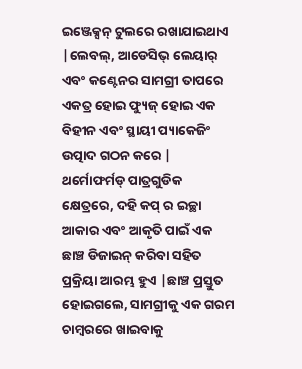ଇଞ୍ଜେକ୍ସନ୍ ଟୁଲରେ ରଖାଯାଇଥାଏ |ଲେବଲ୍, ଆଡେସିଭ୍ ଲେୟାର୍ ଏବଂ କଣ୍ଟେନର ସାମଗ୍ରୀ ତାପରେ ଏକତ୍ର ହୋଇ ଫ୍ୟୁଜ୍ ହୋଇ ଏକ ବିହୀନ ଏବଂ ସ୍ଥାୟୀ ପ୍ୟାକେଜିଂ ଉତ୍ପାଦ ଗଠନ କରେ |
ଥର୍ମୋଫର୍ମଡ୍ ପାତ୍ରଗୁଡିକ କ୍ଷେତ୍ରରେ, ଦହି କପ୍ ର ଇଚ୍ଛା ଆକାର ଏବଂ ଆକୃତି ପାଇଁ ଏକ ଛାଞ୍ଚ ଡିଜାଇନ୍ କରିବା ସହିତ ପ୍ରକ୍ରିୟା ଆରମ୍ଭ ହୁଏ |ଛାଞ୍ଚ ପ୍ରସ୍ତୁତ ହୋଇଗଲେ, ସାମଗ୍ରୀକୁ ଏକ ଗରମ ଚାମ୍ବରରେ ଖାଇବାକୁ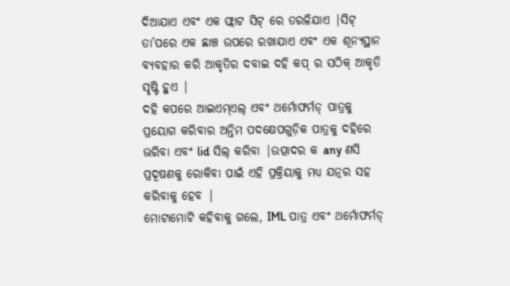ଦିଆଯାଏ ଏବଂ ଏକ ଫ୍ଲାଟ ସିଟ୍ ରେ ତରଳିଯାଏ |ସିଟ୍ ତା’ପରେ ଏକ ଛାଞ୍ଚ ଉପରେ ରଖାଯାଏ ଏବଂ ଏକ ଶୂନ୍ୟସ୍ଥାନ ବ୍ୟବହାର କରି ଆକୃତିର ଦବାଇ ଦହି କପ୍ ର ସଠିକ୍ ଆକୃତି ସୃଷ୍ଟି ହୁଏ |
ଦହି କପରେ ଆଇଏମ୍ଏଲ୍ ଏବଂ ଥର୍ମୋଫର୍ମଡ୍ ପାତ୍ରକୁ ପ୍ରୟୋଗ କରିବାର ଅନ୍ତିମ ପଦକ୍ଷେପଗୁଡ଼ିକ ପାତ୍ରକୁ ଦହିରେ ଭରିବା ଏବଂ lid ସିଲ୍ କରିବା |ଉତ୍ପାଦର କ any ଣସି ପ୍ରଦୂଷଣକୁ ରୋକିବା ପାଇଁ ଏହି ପ୍ରକ୍ରିୟାକୁ ମଧ୍ୟ ଯତ୍ନର ସହ କରିବାକୁ ହେବ |
ମୋଟାମୋଟି କହିବାକୁ ଗଲେ, IML ପାତ୍ର ଏବଂ ଥର୍ମୋଫର୍ମଡ୍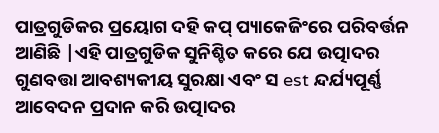ପାତ୍ରଗୁଡିକର ପ୍ରୟୋଗ ଦହି କପ୍ ପ୍ୟାକେଜିଂରେ ପରିବର୍ତ୍ତନ ଆଣିଛି |ଏହି ପାତ୍ରଗୁଡିକ ସୁନିଶ୍ଚିତ କରେ ଯେ ଉତ୍ପାଦର ଗୁଣବତ୍ତା ଆବଶ୍ୟକୀୟ ସୁରକ୍ଷା ଏବଂ ସ est ନ୍ଦର୍ଯ୍ୟପୂର୍ଣ୍ଣ ଆବେଦନ ପ୍ରଦାନ କରି ଉତ୍ପାଦର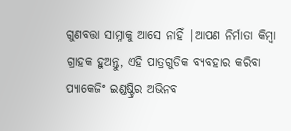ଗୁଣବତ୍ତା ସାମ୍ନାକୁ ଆସେ ନାହିଁ |ଆପଣ ନିର୍ମାତା କିମ୍ବା ଗ୍ରାହକ ହୁଅନ୍ତୁ, ଏହି ପାତ୍ରଗୁଡିକ ବ୍ୟବହାର କରିବା ପ୍ୟାକେଜିଂ ଇଣ୍ଡଷ୍ଟ୍ରିର ଅଭିନବ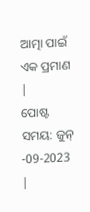ଆତ୍ମା ପାଇଁ ଏକ ପ୍ରମାଣ |
ପୋଷ୍ଟ ସମୟ: ଜୁନ୍ -09-2023 |